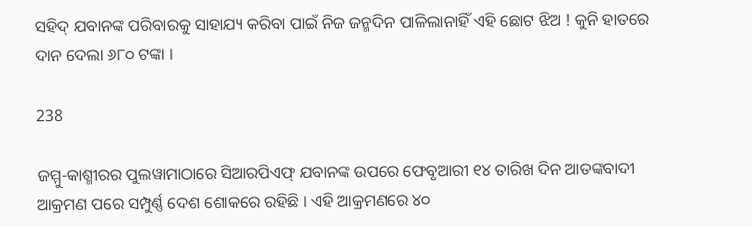ସହିଦ୍ ଯବାନଙ୍କ ପରିବାରକୁ ସାହାଯ୍ୟ କରିବା ପାଇଁ ନିଜ ଜନ୍ମଦିନ ପାଳିଲାନାହିଁ ଏହି ଛୋଟ ଝିଅ ! କୁନି ହାତରେ ଦାନ ଦେଲା ୬୮୦ ଟଙ୍କା ।

238

ଜମ୍ମୁ-କାଶ୍ମୀରର ପୁଲୱାମାଠାରେ ସିଆରପିଏଫ୍ ଯବାନଙ୍କ ଉପରେ ଫେବୃଆରୀ ୧୪ ତାରିଖ ଦିନ ଆତଙ୍କବାଦୀ ଆକ୍ରମଣ ପରେ ସମ୍ପୁର୍ଣ୍ଣ ଦେଶ ଶୋକରେ ରହିଛି । ଏହି ଆକ୍ରମଣରେ ୪୦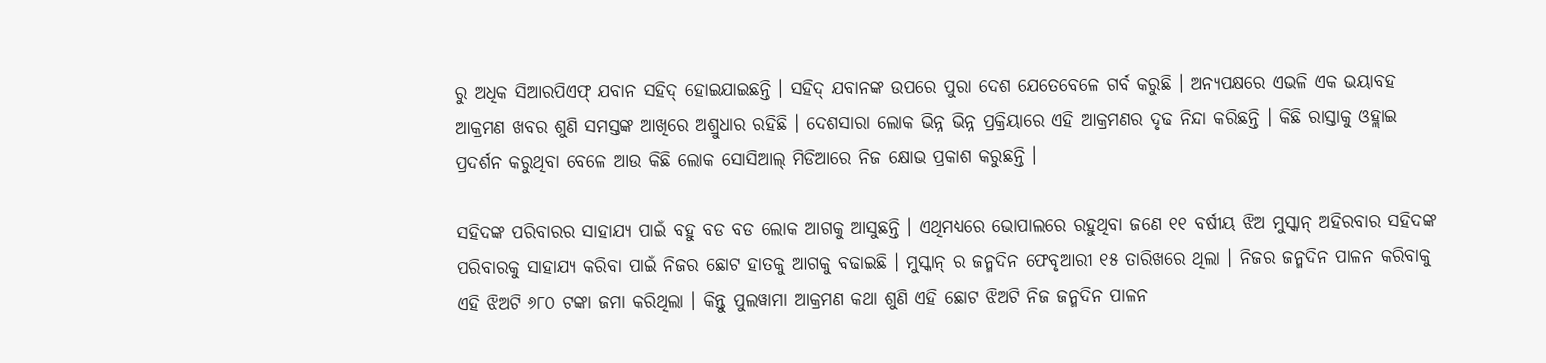ରୁ ଅଧିକ ସିଆରପିଏଫ୍ ଯବାନ ସହିଦ୍ ହୋଇଯାଇଛନ୍ତି । ସହିଦ୍ ଯବାନଙ୍କ ଉପରେ ପୁରା ଦେଶ ଯେତେବେଳେ ଗର୍ବ କରୁଛି । ଅନ୍ୟପକ୍ଷରେ ଏଭଳି ଏକ ଭୟାବହ ଆକ୍ରମଣ ଖବର ଶୁଣି ସମସ୍ତଙ୍କ ଆଖିରେ ଅଶ୍ରୁଧାର ରହିଛି । ଦେଶସାରା ଲୋକ ଭିନ୍ନ ଭିନ୍ନ ପ୍ରକ୍ରିୟାରେ ଏହି ଆକ୍ରମଣର ଦୃଢ ନିନ୍ଦା କରିଛନ୍ତି । କିଛି ରାସ୍ତାକୁ ଓହ୍ଲାଇ ପ୍ରଦର୍ଶନ କରୁଥିବା ବେଳେ ଆଉ କିଛି ଲୋକ ସୋସିଆଲ୍ ମିଡିଆରେ ନିଜ କ୍ଷୋଭ ପ୍ରକାଶ କରୁଛନ୍ତି ।

ସହିଦଙ୍କ ପରିବାରର ସାହାଯ୍ୟ ପାଇଁ ବହୁ ବଡ ବଡ ଲୋକ ଆଗକୁ ଆସୁଛନ୍ତି । ଏଥିମଧ୍ୟରେ ଭୋପାଲରେ ରହୁଥିବା ଜଣେ ୧୧ ବର୍ଷୀୟ ଝିଅ ମୁସ୍କାନ୍ ଅହିରବାର ସହିଦଙ୍କ ପରିବାରକୁ ସାହାଯ୍ୟ କରିବା ପାଇଁ ନିଜର ଛୋଟ ହାତକୁ ଆଗକୁ ବଢାଇଛି । ମୁସ୍କାନ୍ ର ଜନ୍ମଦିନ ଫେବୃଆରୀ ୧୫ ତାରିଖରେ ଥିଲା । ନିଜର ଜନ୍ମଦିନ ପାଳନ କରିବାକୁ ଏହି ଝିଅଟି ୬୮୦ ଟଙ୍କା ଜମା କରିଥିଲା । କିନ୍ତୁ ପୁଲୱାମା ଆକ୍ରମଣ କଥା ଶୁଣି ଏହି ଛୋଟ ଝିଅଟି ନିଜ ଜନ୍ମଦିନ ପାଳନ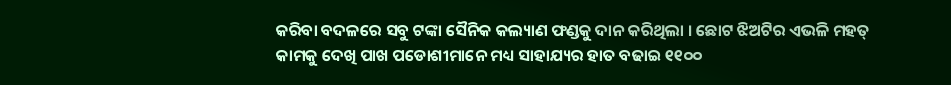କରିବା ବଦଳରେ ସବୁ ଟଙ୍କା ସୈନିକ କଲ୍ୟାଣ ଫଣ୍ଡକୁ ଦାନ କରିଥିଲା । ଛୋଟ ଝିଅଟିର ଏଭଳି ମହତ୍ କାମକୁ ଦେଖି ପାଖ ପଡୋଶୀମାନେ ମଧ୍ୟ ସାହାଯ୍ୟର ହାତ ବଢାଇ ୧୧୦୦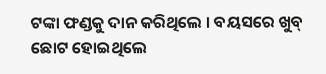ଟଙ୍କା ଫଣ୍ଡକୁ ଦାନ କରିଥିଲେ । ବୟସରେ ଖୁବ୍ ଛୋଟ ହୋଇଥିଲେ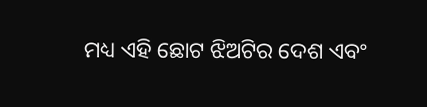ମଧ୍ୟ ଏହି ଛୋଟ ଝିଅଟିର ଦେଶ ଏବଂ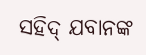ସହିଦ୍ ଯବାନଙ୍କ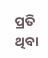ପ୍ରତି ଥିବା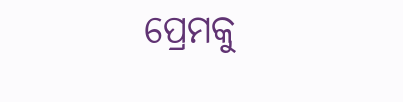ପ୍ରେମକୁ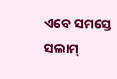ଏବେ ସମସ୍ତେ ସଲାମ୍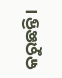କରୁଛନ୍ତି ।